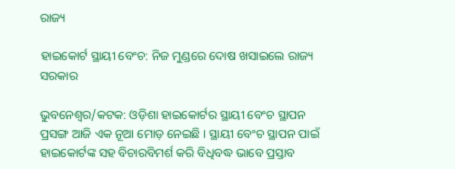ରାଜ୍ୟ

ହାଇକୋର୍ଟ ସ୍ଥାୟୀ ବେଂଚ: ନିଜ ମୁଣ୍ଡରେ ଦୋଷ ଖସାଇଲେ ରାଜ୍ୟ ସରକାର

ଭୁବନେଶ୍ୱର/କଟକ: ଓଡ଼ିଶା ହାଇକୋର୍ଟର ସ୍ଥାୟୀ ବେଂଚ ସ୍ଥାପନ ପ୍ରସଙ୍ଗ ଆଜି ଏକ ନୂଆ ମୋଡ଼ ନେଇଛି । ସ୍ଥାୟୀ ବେଂଚ ସ୍ଥାପନ ପାଇଁ ହାଇକୋର୍ଟଙ୍କ ସହ ବିଚାରବିମର୍ଶ କରି ବିଧିବଦ୍ଧ ଭାବେ ପ୍ରସ୍ତାବ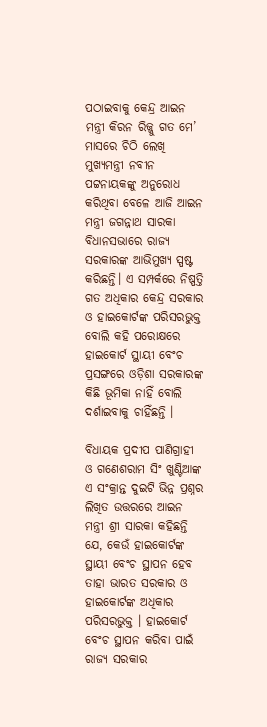ପଠାଇବାକୁ କେନ୍ଦ୍ର ଆଇନ ମନ୍ତ୍ରୀ କିରନ ରିଜ୍ଜୁ ଗତ ମେ’ ମାସରେ ଚିଠି ଲେଖି ମୁଖ୍ୟମନ୍ତ୍ରୀ ନବୀନ ପଟ୍ଟନାୟକଙ୍କୁ ଅନୁରୋଧ କରିଥିବା ବେଳେ ଆଜି ଆଇନ ମନ୍ତ୍ରୀ ଜଗନ୍ନାଥ ସାରକା ବିଧାନସଭାରେ ରାଜ୍ୟ ସରକାରଙ୍କ ଆଭିମୁଖ୍ୟ ସ୍ପଷ୍ଟ କରିଛନ୍ତି। ଏ ସମ୍ପର୍କରେ ନିଷ୍ପତ୍ତି ଗତ ଅଧିକାର କେନ୍ଦ୍ର ସରକାର ଓ ହାଇକୋର୍ଟଙ୍କ ପରିସରଭୁକ୍ତ ବୋଲି କହି ପରୋକ୍ଷରେ ହାଇକୋର୍ଟ ସ୍ଥାୟୀ ବେଂଚ ପ୍ରସଙ୍ଗରେ ଓଡ଼ିଶା ସରକାରଙ୍କ କିଛି ଭୂମିକା ନାହିଁ ବୋଲି ଦର୍ଶାଇବାକୁ ଚାହିଁଛନ୍ତି ।

ବିଧାୟକ ପ୍ରଦୀପ ପାଣିଗ୍ରାହୀ ଓ ଗଣେଶରାମ ସିଂ ଖୁଣ୍ଟିଆଙ୍କ ଏ ସଂକ୍ରାନ୍ତ ଦୁଇଟି ଭିନ୍ନ ପ୍ରଶ୍ନର ଲିଖିତ ଉତ୍ତରରେ ଆଇନ ମନ୍ତ୍ରୀ ଶ୍ରୀ ସାରକା କହିଛନ୍ତି ଯେ, କେଉଁ ହାଇକୋର୍ଟଙ୍କ ସ୍ଥାୟୀ ବେଂଚ ସ୍ଥାପନ ହେବ ତାହା ଭାରତ ସରକାର ଓ ହାଇକୋର୍ଟଙ୍କ ଅଧିକାର ପରିସରଭୁକ୍ତ । ହାଇକୋର୍ଟ ବେଂଚ ସ୍ଥାପନ କରିବା ପାଇଁ ରାଜ୍ୟ ସରକାର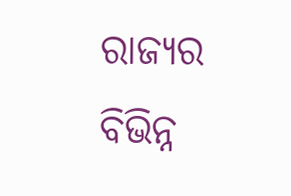ରାଜ୍ୟର ବିଭିନ୍ନ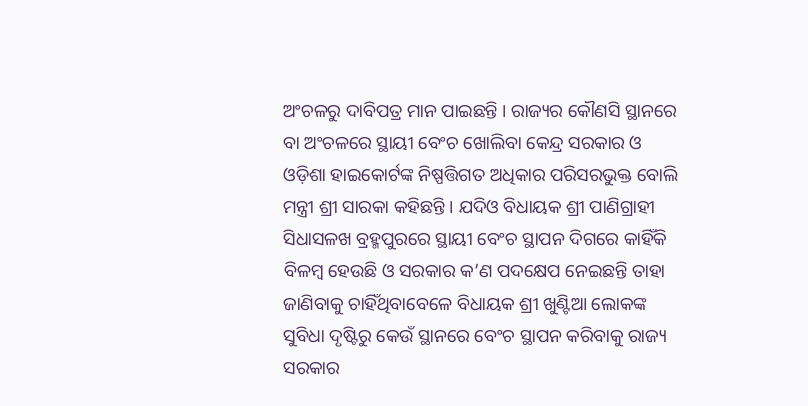ଅଂଚଳରୁ ଦାବିପତ୍ର ମାନ ପାଇଛନ୍ତି । ରାଜ୍ୟର କୌଣସି ସ୍ଥାନରେ ବା ଅଂଚଳରେ ସ୍ଥାୟୀ ବେଂଚ ଖୋଲିବା କେନ୍ଦ୍ର ସରକାର ଓ ଓଡ଼ିଶା ହାଇକୋର୍ଟଙ୍କ ନିଷ୍ପତ୍ତିଗତ ଅଧିକାର ପରିସରଭୁକ୍ତ ବୋଲି ମନ୍ତ୍ରୀ ଶ୍ରୀ ସାରକା କହିଛନ୍ତି । ଯଦିଓ ବିଧାୟକ ଶ୍ରୀ ପାଣିଗ୍ରାହୀ ସିଧାସଳଖ ବ୍ରହ୍ମପୁରରେ ସ୍ଥାୟୀ ବେଂଚ ସ୍ଥାପନ ଦିଗରେ କାହିଁକି ବିଳମ୍ବ ହେଉଛି ଓ ସରକାର କ’ଣ ପଦକ୍ଷେପ ନେଇଛନ୍ତି ତାହା ଜାଣିବାକୁ ଚାହିଁଥିବାବେଳେ ବିଧାୟକ ଶ୍ରୀ ଖୁଣ୍ଟିଆ ଲୋକଙ୍କ ସୁବିଧା ଦୃଷ୍ଟିରୁ କେଉଁ ସ୍ଥାନରେ ବେଂଚ ସ୍ଥାପନ କରିବାକୁ ରାଜ୍ୟ ସରକାର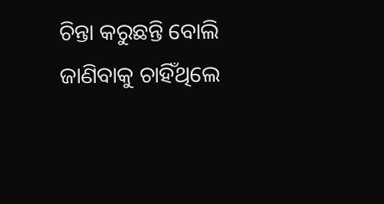ଚିନ୍ତା କରୁଛନ୍ତି ବୋଲି ଜାଣିବାକୁ ଚାହିଁଥିଲେ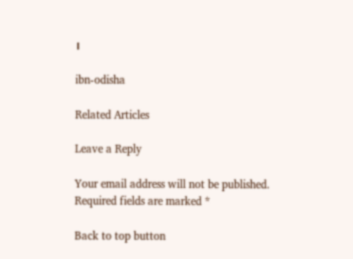।

ibn-odisha

Related Articles

Leave a Reply

Your email address will not be published. Required fields are marked *

Back to top button